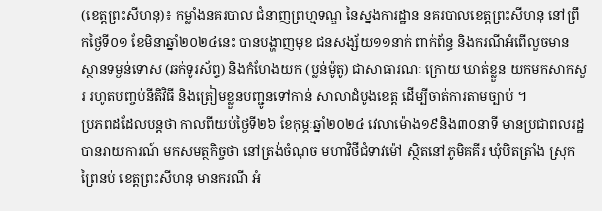(ខេត្តព្រះសីហនុ)៖ កម្លាំងនគរបាល ជំនាញព្រហ្មទណ្ឌ នៃស្នងការដ្ឋាន នគរបាលខេត្តព្រះសីហនុ នៅព្រឹកថ្ងៃទី០១ ខែមិនាឆ្នាំ២០២៤នេះ បានបង្ហាញមុខ ជនសង្ស័យ១១នាក់ ពាក់ព័ន្ធ និងករណីអំពើលួចមានស្ថានទម្ងន់ទោស (ឆក់ទូរស័ព្ទ) និងកំហែងយក (ប្លន់ម៉ូតូ) ជាសាធារណៈ ក្រោយ ឃាត់ខ្លួន យកមកសាកសួរ រហូតបញ្ចប់នីតិវិធី និងត្រៀមខ្លួនបញ្ជូនទៅកាន់ សាលាដំបូងខេត្ត ដើម្បីចាត់ការតាមច្បាប់ ។
ប្រភពដដែលបន្តថា កាលពីយប់ថ្ងៃទី២៦ ខែកុម្ភៈឆ្នាំ២០២៤ វេលាម៉ោង១៩និង៣០នាទី មានប្រជាពលរដ្ឋ បានរាយការណ៍ មកសមត្ថកិច្ចថា នៅត្រង់ចំណុច មហាវិថីជំទាវម៉ៅ ស្ថិតនៅភូមិគគីរ ឃុំបិតត្រាំង ស្រុកព្រៃនប់ ខេត្តព្រះសីហនុ មានករណី អំ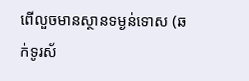ពើលួចមានស្ថានទម្ងន់ទោស (ឆក់ទូរស័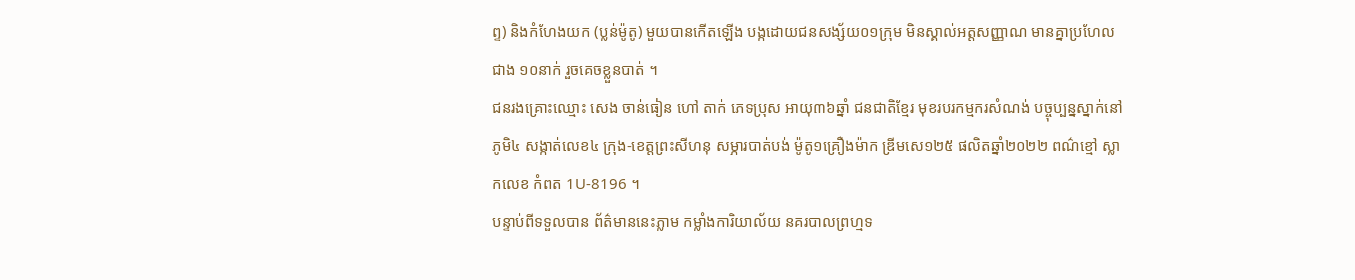ព្ទ) និងកំហែងយក (ប្លន់ម៉ូតូ) មួយបានកើតឡើង បង្កដោយជនសង្ស័យ០១ក្រុម មិនស្គាល់អត្តសញ្ញាណ មានគ្នាប្រហែលជាង ១០នាក់ រួចគេចខ្លួនបាត់ ។
ជនរងគ្រោះឈ្មោះ សេង ចាន់ធៀន ហៅ តាក់ ភេទប្រុស អាយុ៣៦ឆ្នាំ ជនជាតិខ្មែរ មុខរបរកម្មករសំណង់ បច្ចុប្បន្នស្នាក់នៅ ភូមិ៤ សង្កាត់លេខ៤ ក្រុង-ខេត្តព្រះសីហនុ សម្ភារបាត់បង់ ម៉ូតូ១គ្រឿងម៉ាក ឌ្រីមសេ១២៥ ផលិតឆ្នាំ២០២២ ពណ៌ខ្មៅ ស្លាកលេខ កំពត 1U-8196 ។
បន្ទាប់ពីទទួលបាន ព័ត៌មាននេះភ្លាម កម្លាំងការិយាល័យ នគរបាលព្រហ្មទ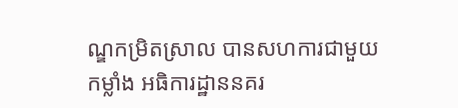ណ្ឌកម្រិតស្រាល បានសហការជាមួយកម្លាំង អធិការដ្ឋាននគរ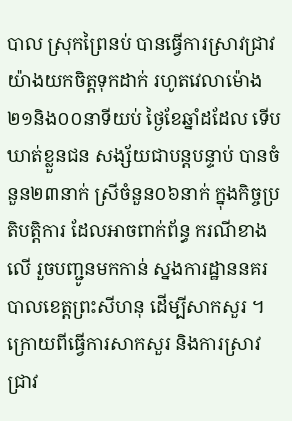បាល ស្រុកព្រៃនប់ បានធ្វើការស្រាវជ្រាវ យ៉ាងយកចិត្តទុកដាក់ រហូតវេលាម៉ោង ២១និង០០នាទីយប់ ថ្ងៃខែឆ្នាំដដែល ទើបឃាត់ខ្លួនជន សង្ស័យជាបន្តបន្ទាប់ បានចំនួន២៣នាក់ ស្រីចំនួន០៦នាក់ ក្នុងកិច្ចប្រតិបត្តិការ ដែលអាចពាក់ព័ន្ធ ករណីខាងលើ រួចបញ្ជូនមកកាន់ ស្នងការដ្ឋាននគរបាលខេត្តព្រះសីហនុ ដើម្បីសាកសួរ ។
ក្រោយពីធ្វើការសាកសួរ និងការស្រាវជ្រាវ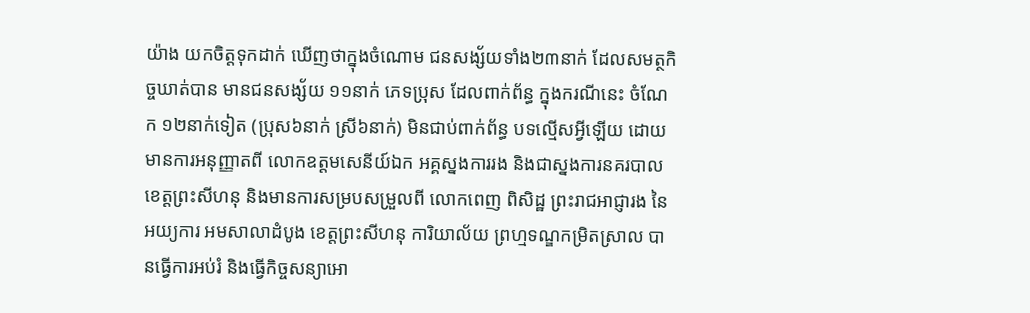យ៉ាង យកចិត្តទុកដាក់ ឃើញថាក្នុងចំណោម ជនសង្ស័យទាំង២៣នាក់ ដែលសមត្ថកិច្ចឃាត់បាន មានជនសង្ស័យ ១១នាក់ ភេទប្រុស ដែលពាក់ព័ន្ធ ក្នុងករណីនេះ ចំណែក ១២នាក់ទៀត (ប្រុស៦នាក់ ស្រី៦នាក់) មិនជាប់ពាក់ព័ន្ធ បទល្មើសអ្វីឡើយ ដោយមានការអនុញ្ញាតពី លោកឧត្តមសេនីយ៍ឯក អគ្គស្នងការរង និងជាស្នងការនគរបាល ខេត្តព្រះសីហនុ និងមានការសម្របសម្រួលពី លោកពេញ ពិសិដ្ឋ ព្រះរាជអាជ្ញារង នៃអយ្យការ អមសាលាដំបូង ខេត្តព្រះសីហនុ ការិយាល័យ ព្រហ្មទណ្ឌកម្រិតស្រាល បានធ្វើការអប់រំ និងធ្វើកិច្ចសន្យាអោ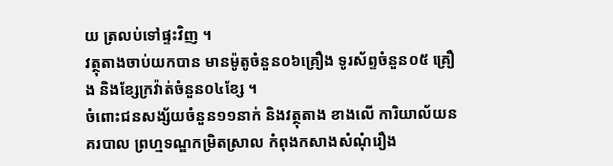យ ត្រលប់ទៅផ្ទះវិញ ។
វត្ថុតាងចាប់យកបាន មានម៉ូតូចំនួន០៦គ្រឿង ទូរស័ព្ទចំនួន០៥ គ្រឿង និងខ្សែក្រវ៉ាត់ចំនួន០៤ខ្សែ ។
ចំពោះជនសង្ស័យចំនួន១១នាក់ និងវត្ថុតាង ខាងលើ ការិយាល័យនគរបាល ព្រហ្មទណ្ឌកម្រិតស្រាល កំពុងកសាងសំណុំរឿង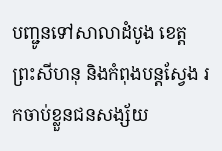បញ្ជូនទៅសាលាដំបូង ខេត្តព្រះសីហនុ និងកំពុងបន្តស្វែង រកចាប់ខ្លួនជនសង្ស័យ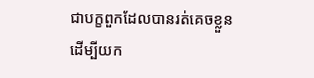ជាបក្ខពួកដែលបានរត់គេចខ្លួន ដើម្បីយក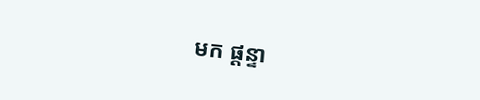មក ផ្ដន្ទា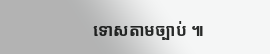ទោសតាមច្បាប់ ៕